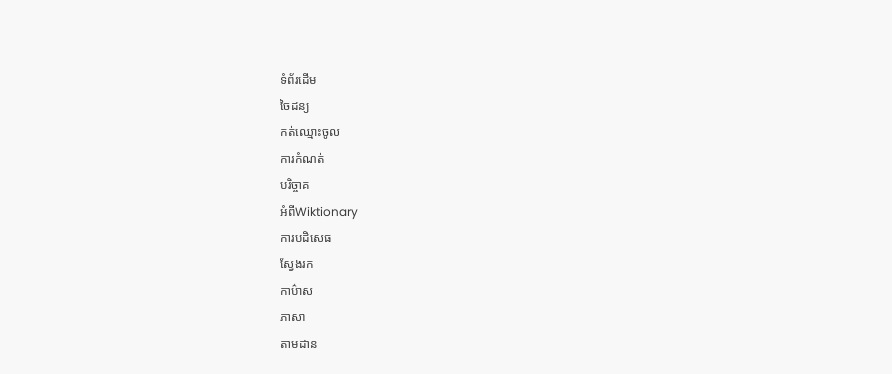ទំព័រដើម
ចៃដន្យ
កត់ឈ្មោះចូល
ការកំណត់
បរិច្ចាគ
អំពីWiktionary
ការបដិសេធ
ស្វែងរក
កាប៌ាស
ភាសា
តាមដាន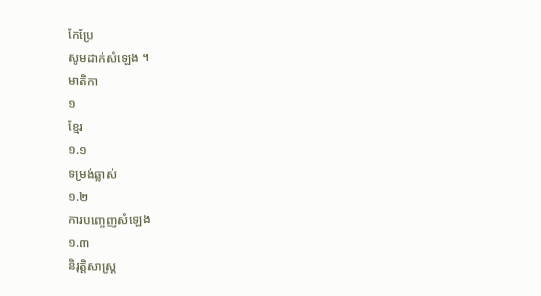កែប្រែ
សូមដាក់សំឡេង ។
មាតិកា
១
ខ្មែរ
១.១
ទម្រង់ឆ្លាស់
១.២
ការបញ្ចេញសំឡេង
១.៣
និរុត្តិសាស្ត្រ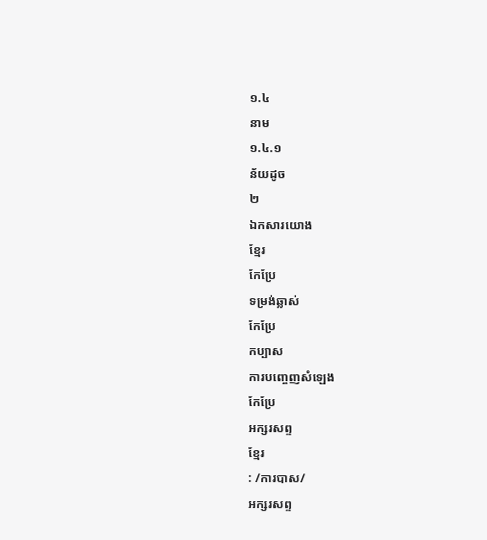១.៤
នាម
១.៤.១
ន័យដូច
២
ឯកសារយោង
ខ្មែរ
កែប្រែ
ទម្រង់ឆ្លាស់
កែប្រែ
កប្បាស
ការបញ្ចេញសំឡេង
កែប្រែ
អក្សរសព្ទ
ខ្មែរ
: /ការបាស/
អក្សរសព្ទ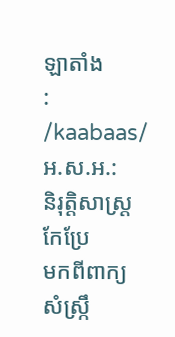ឡាតាំង
: /kaabaas/
អ.ស.អ.:
និរុត្តិសាស្ត្រ
កែប្រែ
មកពីពាក្យ
សំស្ក្រឹ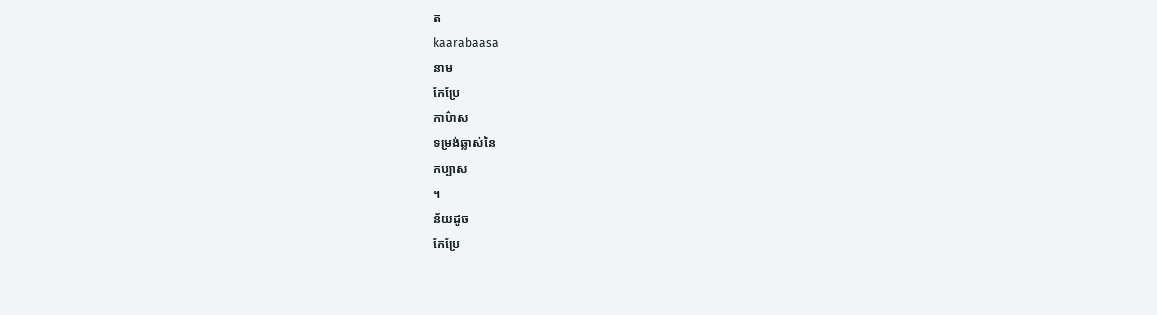ត
kaarabaasa
នាម
កែប្រែ
កាប៌ាស
ទម្រង់ឆ្លាស់នៃ
កប្បាស
។
ន័យដូច
កែប្រែ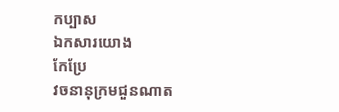កប្បាស
ឯកសារយោង
កែប្រែ
វចនានុក្រមជួនណាត